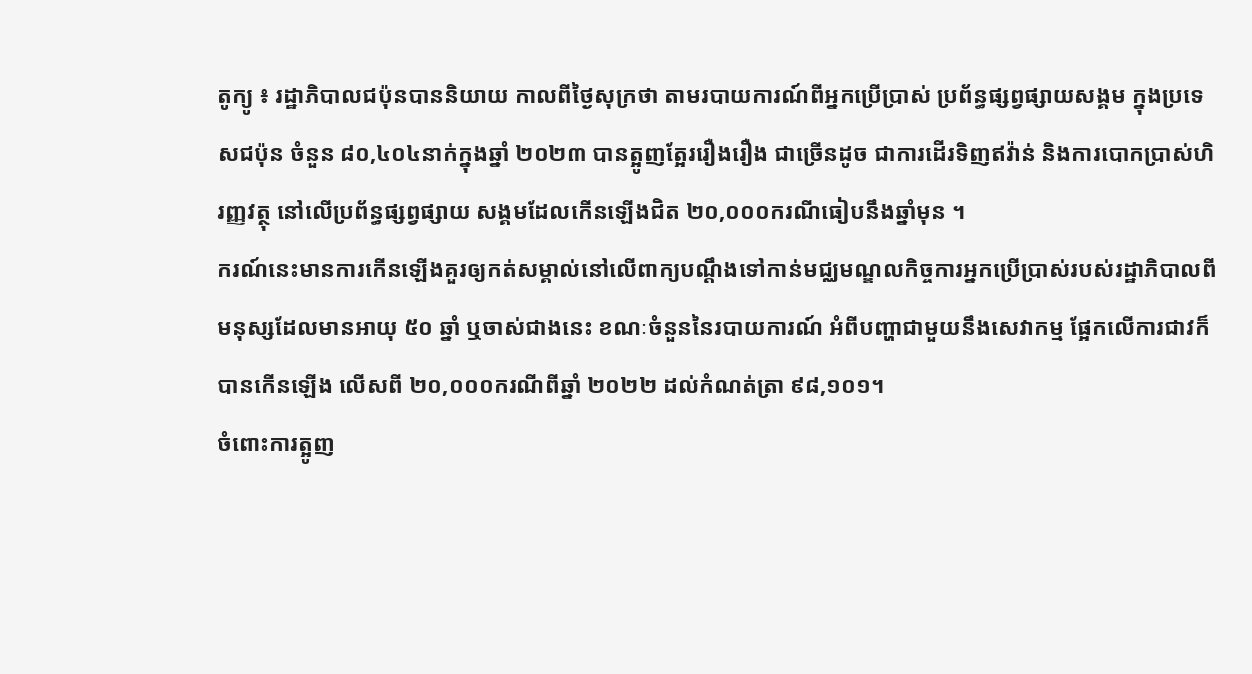តូក្យូ ៖ រដ្ឋាភិបាលជប៉ុនបាននិយាយ កាលពីថ្ងៃសុក្រថា តាមរបាយការណ៍ពីអ្នកប្រើប្រាស់ ប្រព័ន្ធផ្សព្វផ្សាយសង្គម ក្នុងប្រទេសជប៉ុន ចំនួន ៨០,៤០៤នាក់ក្នុងឆ្នាំ ២០២៣ បានត្អូញត្អែររឿងរឿង ជាច្រើនដូច ជាការដើរទិញឥវ៉ាន់ និងការបោកប្រាស់ហិរញ្ញវត្ថុ នៅលើប្រព័ន្ធផ្សព្វផ្សាយ សង្គមដែលកើនឡើងជិត ២០,០០០ករណីធៀបនឹងឆ្នាំមុន ។
ករណ៍នេះមានការកើនឡើងគួរឲ្យកត់សម្គាល់នៅលើពាក្យបណ្តឹងទៅកាន់មជ្ឈមណ្ឌលកិច្ចការអ្នកប្រើប្រាស់របស់រដ្ឋាភិបាលពីមនុស្សដែលមានអាយុ ៥០ ឆ្នាំ ឬចាស់ជាងនេះ ខណៈចំនួននៃរបាយការណ៍ អំពីបញ្ហាជាមួយនឹងសេវាកម្ម ផ្អែកលើការជាវក៏ បានកើនឡើង លើសពី ២០,០០០ករណីពីឆ្នាំ ២០២២ ដល់កំណត់ត្រា ៩៨,១០១។
ចំពោះការត្អូញ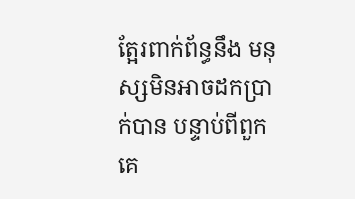ត្អែរពាក់ព័ន្ធនឹង មនុស្សមិនអាចដកប្រាក់បាន បន្ទាប់ពីពួកគេ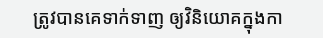ត្រូវបានគេទាក់ទាញ ឲ្យវិនិយោគក្នុងកា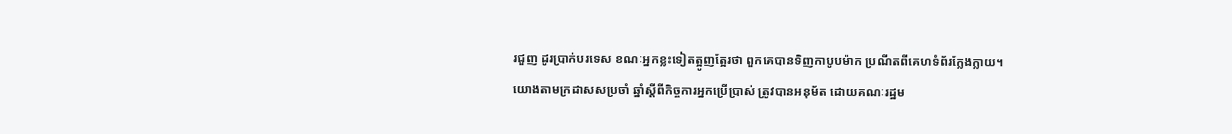រជួញ ដូរប្រាក់បរទេស ខណៈអ្នកខ្លះទៀតត្អូញត្អែរថា ពួកគេបានទិញកាបូបម៉ាក ប្រណីតពីគេហទំព័រក្លែងក្លាយ។
យោងតាមក្រដាសសប្រចាំ ឆ្នាំស្តីពីកិច្ចការអ្នកប្រើប្រាស់ ត្រូវបានអនុម័ត ដោយគណៈរដ្ឋម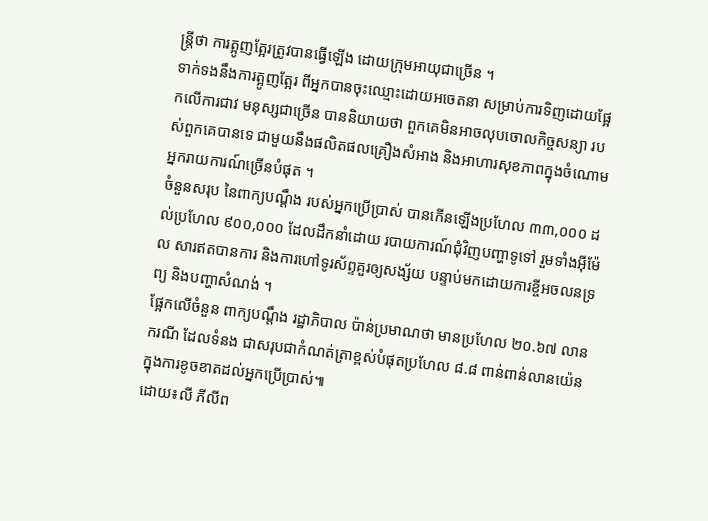ន្ត្រីថា ការត្អូញត្អែរត្រូវបានធ្វើឡើង ដោយក្រុមអាយុជាច្រើន ។
ទាក់ទងនឹងការត្អូញត្អែរ ពីអ្នកបានចុះឈ្មោះដោយអចេតនា សម្រាប់ការទិញដោយផ្អែកលើការជាវ មនុស្សជាច្រើន បាននិយាយថា ពួកគេមិនអាចលុបចោលកិច្ចសន្យា របស់ពួកគេបានទេ ជាមួយនឹងផលិតផលគ្រឿងសំអាង និងអាហារសុខភាពក្នុងចំណោមអ្នករាយការណ៍ច្រើនបំផុត ។
ចំនួនសរុប នៃពាក្យបណ្តឹង របស់អ្នកប្រើប្រាស់ បានកើនឡើងប្រហែល ៣៣,០០០ ដល់ប្រហែល ៩០០,០០០ ដែលដឹកនាំដោយ របាយការណ៍ជុំវិញបញ្ហាទូទៅ រួមទាំងអ៊ីម៉ែល សារឥតបានការ និងការហៅទូរស័ព្ទគួរឲ្យសង្ស័យ បន្ទាប់មកដោយការខ្ចីអចលនទ្រព្យ និងបញ្ហាសំណង់ ។
ផ្អែកលើចំនួន ពាក្យបណ្តឹង រដ្ឋាភិបាល ប៉ាន់ប្រមាណថា មានប្រហែល ២០.៦៧ លានករណី ដែលទំនង ជាសរុបជាកំណត់ត្រាខ្ពស់បំផុតប្រហែល ៨.៨ ពាន់ពាន់លានយ៉េន ក្នុងការខូចខាតដល់អ្នកប្រើប្រាស់៕
ដោយ៖លី ភីលីព